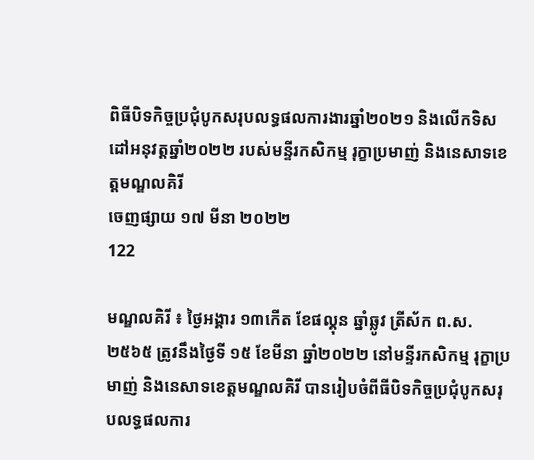ពិធីបិទកិច្ចប្រជុំបូកសរុបលទ្ធផលការងារឆ្នាំ២០២១ និងលើកទិសដៅអនុវត្តឆ្នាំ២០២២ របស់មន្ទីរកសិកម្ម រុក្ខាប្រមាញ់ និងនេសាទខេត្តមណ្ឌលគិរី
ចេញផ្សាយ ១៧ មីនា ២០២២
122

មណ្ឌលគិរី ៖ ថ្ងៃអង្គារ ១៣កើត ខែផល្គុន ឆ្នាំឆ្លូវ ត្រីស័ក ព.ស.២៥៦៥ ត្រូវនឹងថ្ងៃទី ១៥ ខែមីនា ឆ្នាំ២០២២ នៅមន្ទីរកសិកម្ម រុក្ខាប្រមាញ់ និងនេសាទខេត្តមណ្ឌលគិរី បានរៀបចំពីធីបិទកិច្ចប្រជុំបូកសរុបលទ្ធផលការ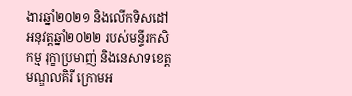ងារឆ្នាំ២០២១ និងលើកទិសដៅអនុវត្តឆ្នាំ២០២២ របស់មន្ទីរកសិកម្ម រុក្ខាប្រមាញ់ និងនេសាទខេត្តមណ្ឌលគិរី ក្រោមអ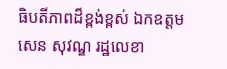ធិបតីភាពដ៏ខ្ពង់ខ្ពស់ ឯកឧត្តម សេន សុវណ្ឌ រដ្ឋលេខា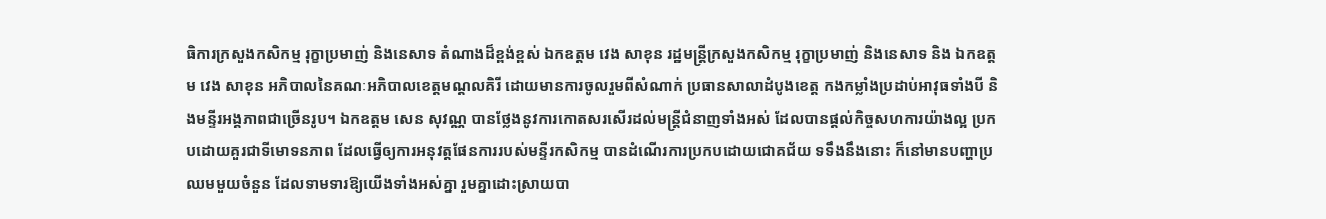ធិការក្រសួងកសិកម្ម រុក្ខាប្រមាញ់ និងនេសាទ តំណាងដ៏ខ្ពង់ខ្ពស់ ឯកឧត្តម វេង សាខុន រដ្ឋមន្ត្រីក្រសួងកសិកម្ម រុក្ខាប្រមាញ់ និងនេសាទ និង ឯកឧត្តម វេង សាខុន អភិបាលនៃគណៈអភិបាលខេត្តមណ្ដលគិរី ដោយមានការចូលរួមពីសំណាក់ ប្រធានសាលាដំបូងខេត្ត កងកម្លាំងប្រដាប់អាវុធទាំងបី និងមន្ទីរអង្គភាពជាច្រើនរូប។ ឯកឧត្តម សេន សុវណ្ណ បានថ្លែងនូវការកោតសរសើរដល់មន្រ្តីជំនាញទាំងអស់ ដែលបានផ្តល់កិច្ចសហការយ៉ាងល្អ ប្រកបដោយគួរជាទីមោទនភាព ដែលធ្វើឲ្យការអនុវត្តផែនការរបស់មន្ទីរកសិកម្ម បានដំណើរការប្រកបដោយជោគជ័យ ទទឹងនឹងនោះ ក៏នៅមានបញ្ហាប្រឈមមួយចំនួន ដែលទាមទារឱ្យយើងទាំងអស់គ្នា រួមគ្នាដោះស្រាយបា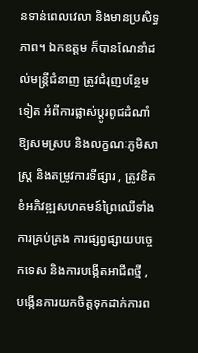នទាន់ពេលវេលា និងមានប្រសិទ្ធភាព។ ឯកឧត្តម ក៏បានណែនាំដល់មន្រ្តីជំនាញ ត្រូវជំរុញបន្ថែមទៀត អំពីការផ្លាស់ប្តូរពូជដំណាំ ឱ្យសមស្រប និងលក្ខណៈភូមិសាស្រ្ត និងតម្រូវការទីផ្សារ , ត្រូវខិតខំអភិវឌ្ឍសហគមន៍ព្រៃឈើទាំងការគ្រប់គ្រង ការផ្សព្វផ្សាយបច្ចេកទេស និងការបង្កើតអាជីពថ្មី , បង្កើនការយកចិត្តទុកដាក់ការព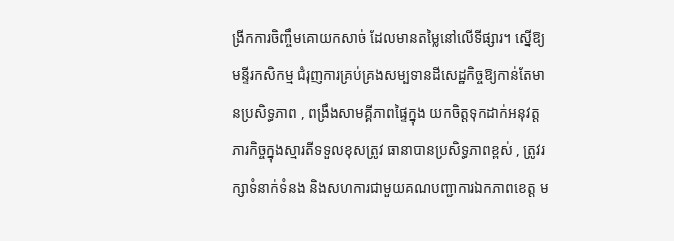ង្រីកការចិញ្ចឹមគោយកសាច់ ដែលមានតម្លៃនៅលើទីផ្សារ។ ស្នើឱ្យមន្ទីរកសិកម្ម ជំរុញការគ្រប់គ្រងសម្បទានដីសេដ្ឋកិច្ចឱ្យកាន់តែមានប្រសិទ្ធភាព , ពង្រឹងសាមគ្គីភាពផ្ទៃក្នុង យកចិត្តទុកដាក់អនុវត្តភារកិច្ចក្នុងស្មារតីទទួលខុសត្រូវ ធានាបានប្រសិទ្ធភាពខ្ពស់ , ត្រូវរក្សាទំនាក់ទំនង និងសហការជាមួយគណបញ្ជាការឯកភាពខេត្ត ម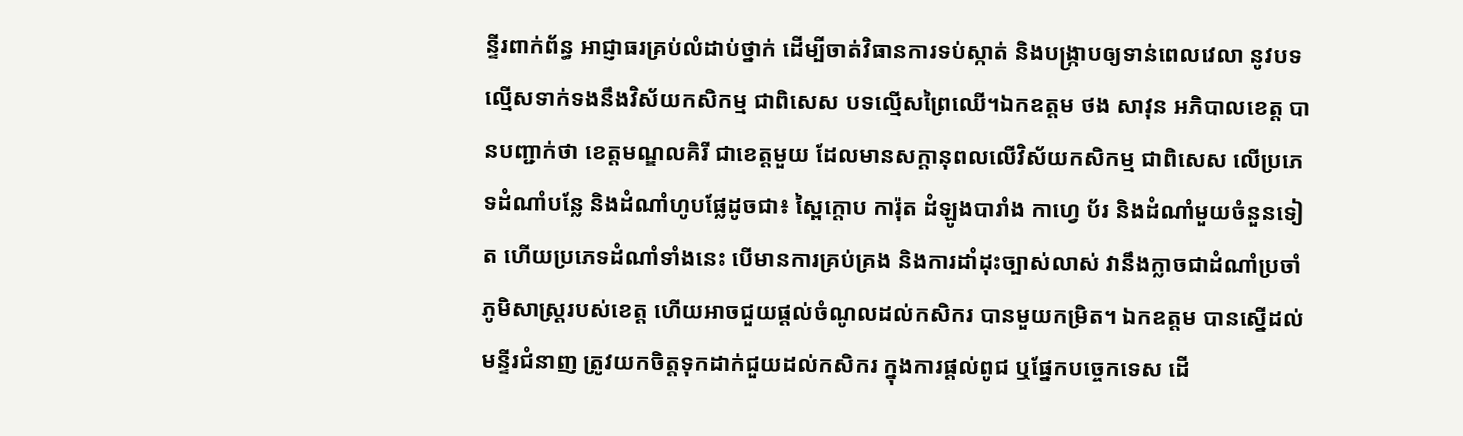ន្ទីរពាក់ព័ន្ធ អាជ្ញាធរគ្រប់លំដាប់ថ្នាក់ ដើម្បីចាត់វិធានការទប់ស្កាត់ និងបង្រ្កាបឲ្យទាន់ពេលវេលា នូវបទល្មើសទាក់ទងនឹងវិស័យកសិកម្ម ជាពិសេស បទល្មើសព្រៃឈើ។ឯកឧត្តម ថង សាវុន អភិបាលខេត្ត បានបញ្ជាក់ថា ខេត្តមណ្ឌលគិរី ជាខេត្តមួយ ដែលមានសក្តានុពលលើវិស័យកសិកម្ម ជាពិសេស លើប្រភេទដំណាំបន្លែ និងដំណាំហូបផ្លែដូចជា៖ ស្ពៃក្តោប ការ៉ុត ដំឡូងបារាំង កាហ្វេ ប័រ និងដំណាំមួយចំនួនទៀត ហើយប្រភេទដំណាំទាំងនេះ បើមានការគ្រប់គ្រង និងការដាំដុះច្បាស់លាស់ វានឹងក្លាចជាដំណាំប្រចាំភូមិសាស្រ្តរបស់ខេត្ត ហើយអាចជួយផ្តល់ចំណូលដល់កសិករ បានមួយកម្រិត។ ឯកឧត្តម បានស្នើដល់មន្ទីរជំនាញ ត្រូវយកចិត្តទុកដាក់ជួយដល់កសិករ ក្នុងការផ្តល់ពូជ ឬផ្នែកបច្ចេកទេស ដើ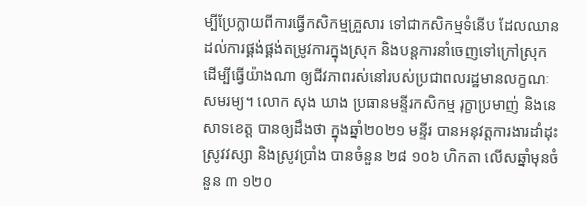ម្បីប្រែក្លាយពីការធ្វើកសិកម្មគ្រួសារ ទៅជាកសិកម្មទំនើប ដែលឈានដល់ការផ្គង់ផ្គង់តម្រូវការក្នុងស្រុក និងបន្តការនាំចេញទៅក្រៅស្រុក ដើម្បីធ្វើយ៉ាងណា ឲ្យជីវភាពរស់នៅរបស់ប្រជាពលរដ្ឋមានលក្ខណៈសមរម្យ។ លោក សុង ឃាង ប្រធានមន្ទីរកសិកម្ម រុក្ខាប្រមាញ់ និងនេសាទខេត្ត បានឲ្យដឹងថា ក្នុងឆ្នាំ២០២១ មន្ទីរ បានអនុវត្តការងារដាំដុះស្រូវវស្សា និងស្រូវប្រាំង បានចំនួន ២៨ ១០៦ ហិកតា លើសឆ្នាំមុនចំនួន ៣ ១២០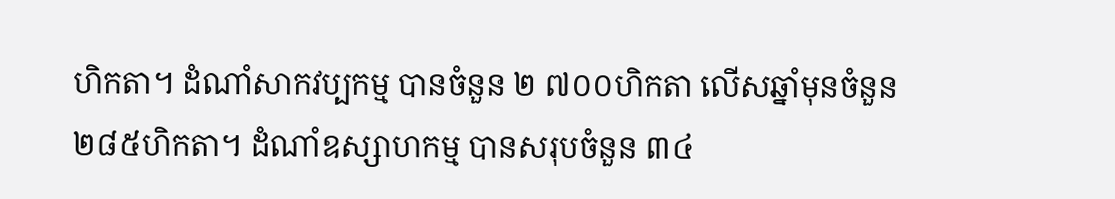ហិកតា។ ដំណាំសាកវប្បកម្ម បានចំនួន ២ ៧០០ហិកតា លើសឆ្នាំមុនចំនួន ២៨៥ហិកតា។ ដំណាំឧស្សាហកម្ម បានសរុបចំនួន ៣៤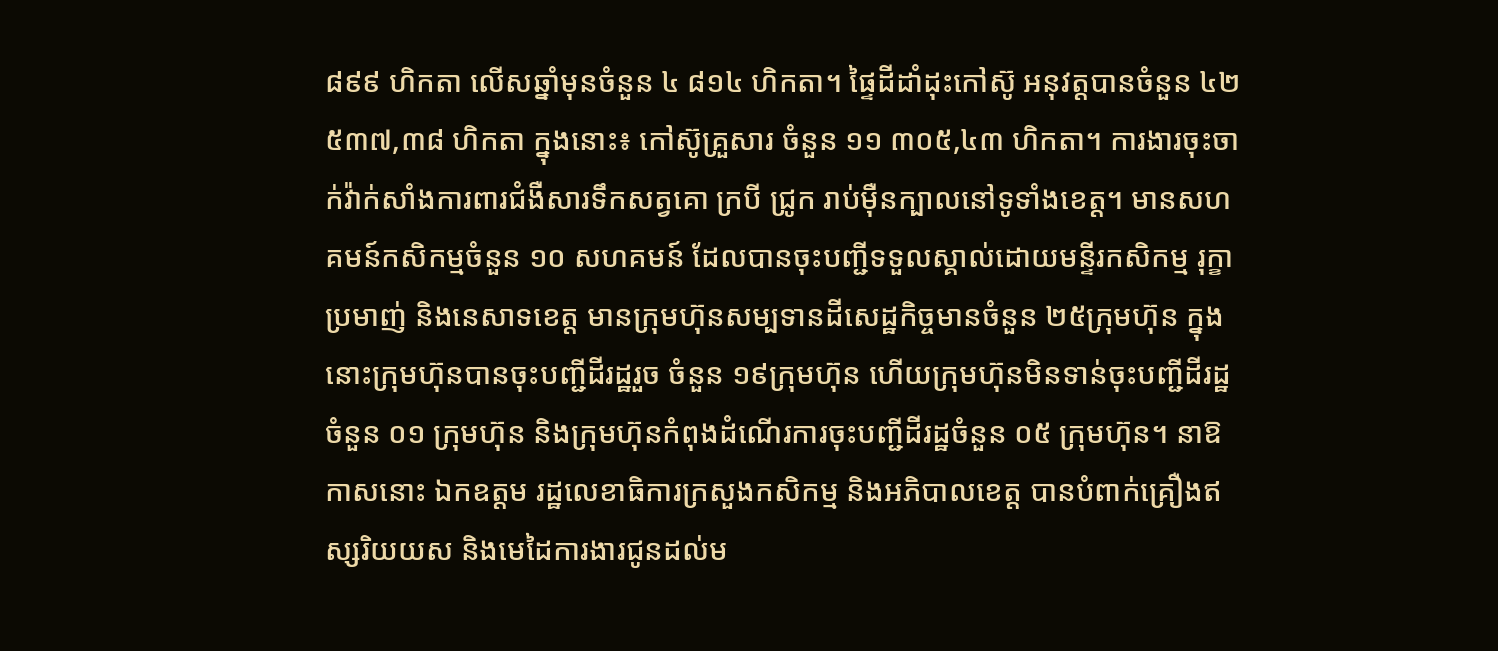៨៩៩ ហិកតា លើសឆ្នាំមុនចំនួន ៤ ៨១៤ ហិកតា។ ផ្ទៃដីដាំដុះកៅស៊ូ អនុវត្តបានចំនួន ៤២ ៥៣៧,៣៨ ហិកតា ក្នុងនោះ៖ កៅស៊ូគ្រួសារ ចំនួន ១១ ៣០៥,៤៣ ហិកតា។ ការងារចុះចាក់វ៉ាក់សាំងការពារជំងឺសារទឹកសត្វគោ ក្របី ជ្រូក រាប់ម៉ឺនក្បាលនៅទូទាំងខេត្ត។ មានសហគមន៍កសិកម្មចំនួន ១០ សហគមន៍ ដែលបានចុះបញ្ជីទទួលស្គាល់ដោយមន្ទីរកសិកម្ម រុក្ខាប្រមាញ់ និងនេសាទខេត្ត មានក្រុមហ៊ុនសម្បទានដីសេដ្ឋកិច្ចមានចំនួន ២៥ក្រុមហ៊ុន ក្នុងនោះក្រុមហ៊ុនបានចុះបញ្ជីដីរដ្ឋរួច ចំនួន ១៩ក្រុមហ៊ុន ហើយក្រុមហ៊ុនមិនទាន់ចុះបញ្ជីដីរដ្ឋ ចំនួន ០១ ក្រុមហ៊ុន និងក្រុមហ៊ុនកំពុងដំណើរការចុះបញ្ជីដីរដ្ឋចំនួន ០៥ ក្រុមហ៊ុន។ នាឱកាសនោះ ឯកឧត្តម រដ្ឋលេខាធិការក្រសួងកសិកម្ម និងអភិបាលខេត្ត បានបំពាក់គ្រឿងឥស្សរិយយស និងមេដៃការងារជូនដល់ម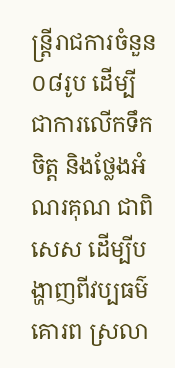ន្រ្តីរាជការចំនួន ០៨រូប ដើម្បីជាការលើកទឹកចិត្ត និងថ្លែងអំណរគុណ ជាពិសេស ដើម្បីបង្ហាញពីវប្បធម៌គោរព ស្រលា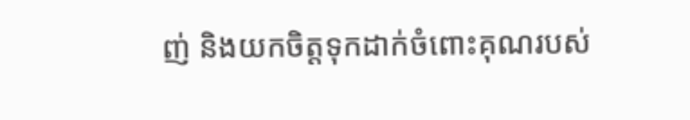ញ់ និងយកចិត្តទុកដាក់ចំពោះគុណរបស់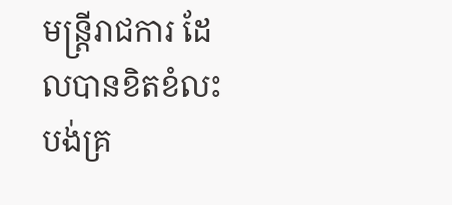មន្រ្តីរាជការ ដែលបានខិតខំលះបង់គ្រ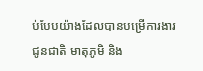ប់បែបយ៉ាងដែលបានបម្រើការងារជូនជាតិ មាតុភូមិ និង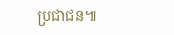ប្រជាជន៕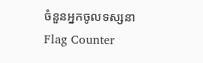ចំនួនអ្នកចូលទស្សនា
Flag Counter